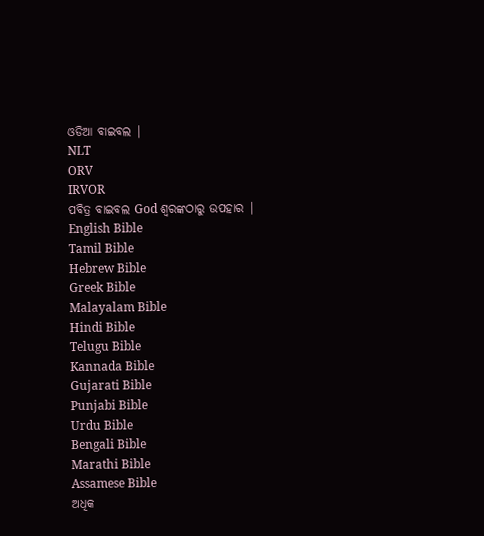ଓଡିଆ ବାଇବଲ |
NLT
ORV
IRVOR
ପବିତ୍ର ବାଇବଲ God ଶ୍ବରଙ୍କଠାରୁ ଉପହାର |
English Bible
Tamil Bible
Hebrew Bible
Greek Bible
Malayalam Bible
Hindi Bible
Telugu Bible
Kannada Bible
Gujarati Bible
Punjabi Bible
Urdu Bible
Bengali Bible
Marathi Bible
Assamese Bible
ଅଧିକ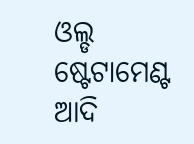ଓଲ୍ଡ ଷ୍ଟେଟାମେଣ୍ଟ
ଆଦି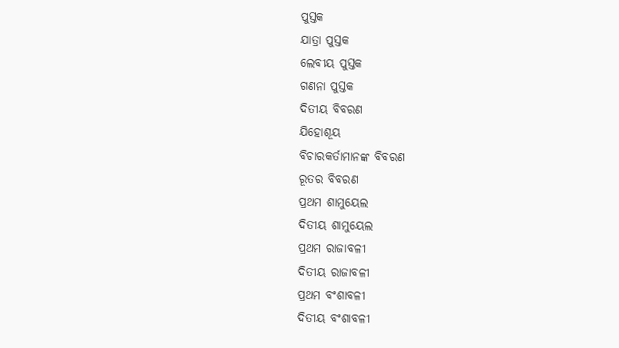ପୁସ୍ତକ
ଯାତ୍ରା ପୁସ୍ତକ
ଲେବୀୟ ପୁସ୍ତକ
ଗଣନା ପୁସ୍ତକ
ଦିତୀୟ ବିବରଣ
ଯିହୋଶୂୟ
ବିଚାରକର୍ତାମାନଙ୍କ ବିବରଣ
ରୂତର ବିବରଣ
ପ୍ରଥମ ଶାମୁୟେଲ
ଦିତୀୟ ଶାମୁୟେଲ
ପ୍ରଥମ ରାଜାବଳୀ
ଦିତୀୟ ରାଜାବଳୀ
ପ୍ରଥମ ବଂଶାବଳୀ
ଦିତୀୟ ବଂଶାବଳୀ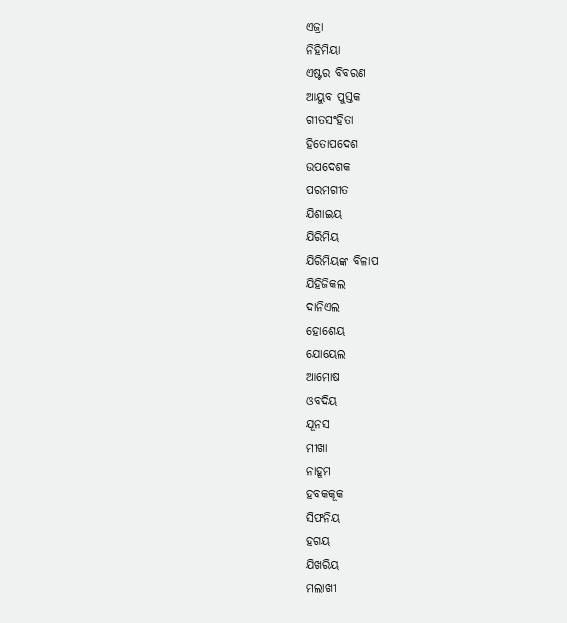ଏଜ୍ରା
ନିହିମିୟା
ଏଷ୍ଟର ବିବରଣ
ଆୟୁବ ପୁସ୍ତକ
ଗୀତସଂହିତା
ହିତୋପଦେଶ
ଉପଦେଶକ
ପରମଗୀତ
ଯିଶାଇୟ
ଯିରିମିୟ
ଯିରିମିୟଙ୍କ ବିଳାପ
ଯିହିଜିକଲ
ଦାନିଏଲ
ହୋଶେୟ
ଯୋୟେଲ
ଆମୋଷ
ଓବଦିୟ
ଯୂନସ
ମୀଖା
ନାହୂମ
ହବକକୂକ
ସିଫନିୟ
ହଗୟ
ଯିଖରିୟ
ମଲାଖୀ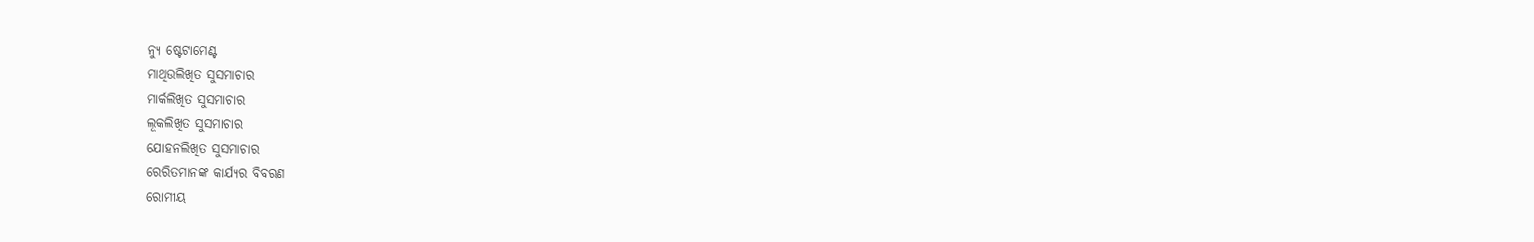ନ୍ୟୁ ଷ୍ଟେଟାମେଣ୍ଟ
ମାଥିଉଲିଖିତ ସୁସମାଚାର
ମାର୍କଲିଖିତ ସୁସମାଚାର
ଲୂକଲିଖିତ ସୁସମାଚାର
ଯୋହନଲିଖିତ ସୁସମାଚାର
ରେରିତମାନଙ୍କ କାର୍ଯ୍ୟର ବିବରଣ
ରୋମୀୟ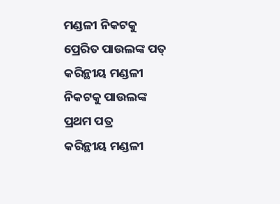ମଣ୍ଡଳୀ ନିକଟକୁ ପ୍ରେରିତ ପାଉଲଙ୍କ ପତ୍
କରିନ୍ଥୀୟ ମଣ୍ଡଳୀ ନିକଟକୁ ପାଉଲଙ୍କ ପ୍ରଥମ ପତ୍ର
କରିନ୍ଥୀୟ ମଣ୍ଡଳୀ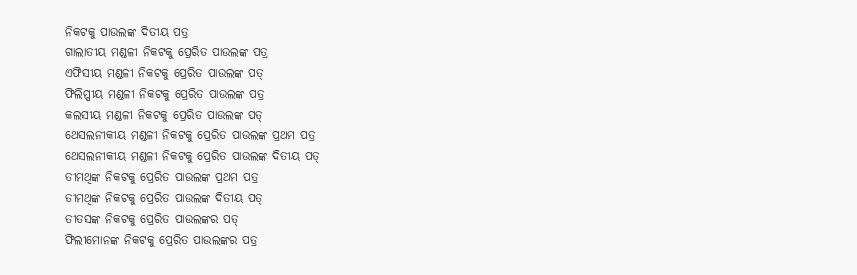ନିକଟକୁ ପାଉଲଙ୍କ ଦିତୀୟ ପତ୍ର
ଗାଲାତୀୟ ମଣ୍ଡଳୀ ନିକଟକୁ ପ୍ରେରିତ ପାଉଲଙ୍କ ପତ୍ର
ଏଫିସୀୟ ମଣ୍ଡଳୀ ନିକଟକୁ ପ୍ରେରିତ ପାଉଲଙ୍କ ପତ୍
ଫିଲିପ୍ପୀୟ ମଣ୍ଡଳୀ ନିକଟକୁ ପ୍ରେରିତ ପାଉଲଙ୍କ ପତ୍ର
କଲସୀୟ ମଣ୍ଡଳୀ ନିକଟକୁ ପ୍ରେରିତ ପାଉଲଙ୍କ ପତ୍
ଥେସଲନୀକୀୟ ମଣ୍ଡଳୀ ନିକଟକୁ ପ୍ରେରିତ ପାଉଲଙ୍କ ପ୍ରଥମ ପତ୍ର
ଥେସଲନୀକୀୟ ମଣ୍ଡଳୀ ନିକଟକୁ ପ୍ରେରିତ ପାଉଲଙ୍କ ଦିତୀୟ ପତ୍
ତୀମଥିଙ୍କ ନିକଟକୁ ପ୍ରେରିତ ପାଉଲଙ୍କ ପ୍ରଥମ ପତ୍ର
ତୀମଥିଙ୍କ ନିକଟକୁ ପ୍ରେରିତ ପାଉଲଙ୍କ ଦିତୀୟ ପତ୍
ତୀତସଙ୍କ ନିକଟକୁ ପ୍ରେରିତ ପାଉଲଙ୍କର ପତ୍
ଫିଲୀମୋନଙ୍କ ନିକଟକୁ ପ୍ରେରିତ ପାଉଲଙ୍କର ପତ୍ର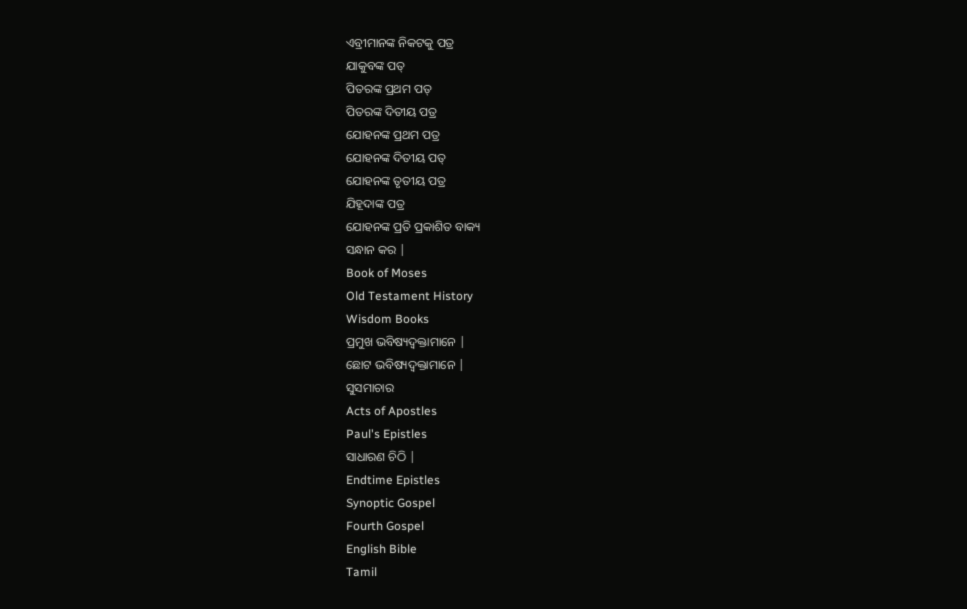ଏବ୍ରୀମାନଙ୍କ ନିକଟକୁ ପତ୍ର
ଯାକୁବଙ୍କ ପତ୍
ପିତରଙ୍କ ପ୍ରଥମ ପତ୍
ପିତରଙ୍କ ଦିତୀୟ ପତ୍ର
ଯୋହନଙ୍କ ପ୍ରଥମ ପତ୍ର
ଯୋହନଙ୍କ ଦିତୀୟ ପତ୍
ଯୋହନଙ୍କ ତୃତୀୟ ପତ୍ର
ଯିହୂଦାଙ୍କ ପତ୍ର
ଯୋହନଙ୍କ ପ୍ରତି ପ୍ରକାଶିତ ବାକ୍ୟ
ସନ୍ଧାନ କର |
Book of Moses
Old Testament History
Wisdom Books
ପ୍ରମୁଖ ଭବିଷ୍ୟଦ୍ବକ୍ତାମାନେ |
ଛୋଟ ଭବିଷ୍ୟଦ୍ବକ୍ତାମାନେ |
ସୁସମାଚାର
Acts of Apostles
Paul's Epistles
ସାଧାରଣ ଚିଠି |
Endtime Epistles
Synoptic Gospel
Fourth Gospel
English Bible
Tamil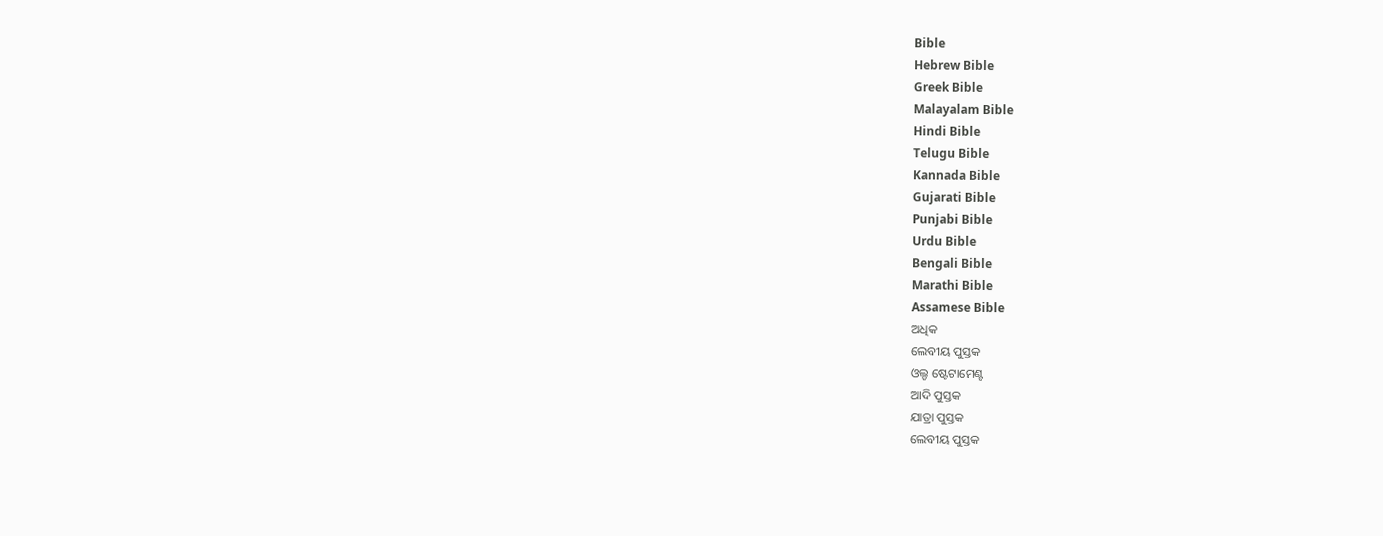Bible
Hebrew Bible
Greek Bible
Malayalam Bible
Hindi Bible
Telugu Bible
Kannada Bible
Gujarati Bible
Punjabi Bible
Urdu Bible
Bengali Bible
Marathi Bible
Assamese Bible
ଅଧିକ
ଲେବୀୟ ପୁସ୍ତକ
ଓଲ୍ଡ ଷ୍ଟେଟାମେଣ୍ଟ
ଆଦି ପୁସ୍ତକ
ଯାତ୍ରା ପୁସ୍ତକ
ଲେବୀୟ ପୁସ୍ତକ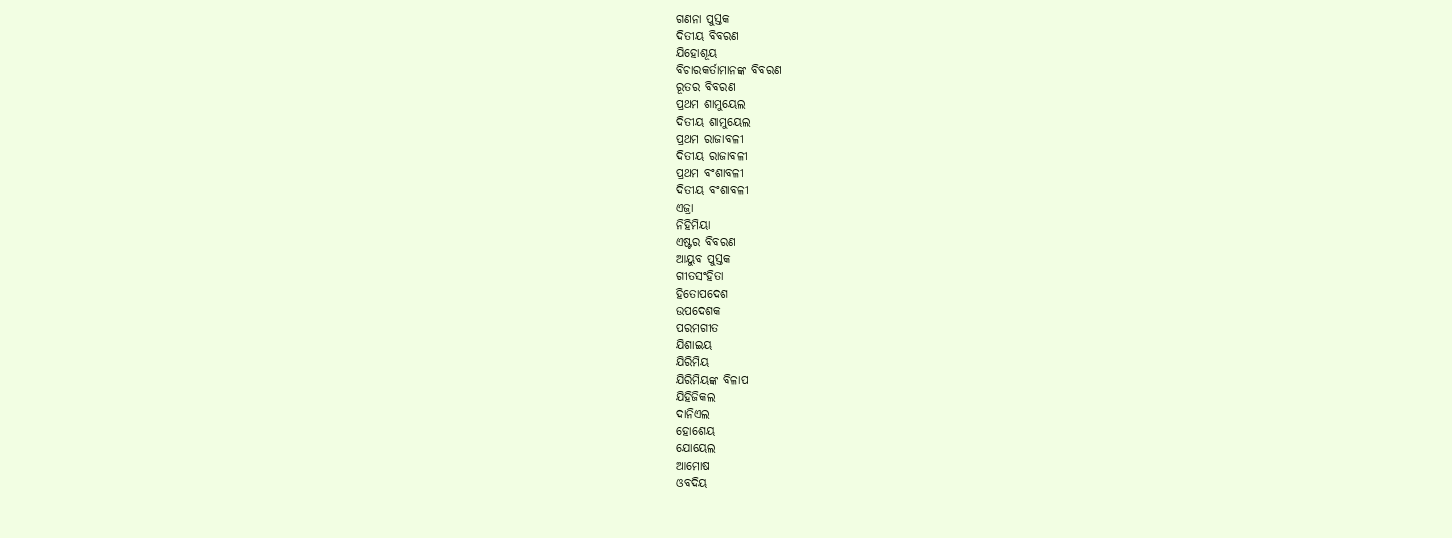ଗଣନା ପୁସ୍ତକ
ଦିତୀୟ ବିବରଣ
ଯିହୋଶୂୟ
ବିଚାରକର୍ତାମାନଙ୍କ ବିବରଣ
ରୂତର ବିବରଣ
ପ୍ରଥମ ଶାମୁୟେଲ
ଦିତୀୟ ଶାମୁୟେଲ
ପ୍ରଥମ ରାଜାବଳୀ
ଦିତୀୟ ରାଜାବଳୀ
ପ୍ରଥମ ବଂଶାବଳୀ
ଦିତୀୟ ବଂଶାବଳୀ
ଏଜ୍ରା
ନିହିମିୟା
ଏଷ୍ଟର ବିବରଣ
ଆୟୁବ ପୁସ୍ତକ
ଗୀତସଂହିତା
ହିତୋପଦେଶ
ଉପଦେଶକ
ପରମଗୀତ
ଯିଶାଇୟ
ଯିରିମିୟ
ଯିରିମିୟଙ୍କ ବିଳାପ
ଯିହିଜିକଲ
ଦାନିଏଲ
ହୋଶେୟ
ଯୋୟେଲ
ଆମୋଷ
ଓବଦିୟ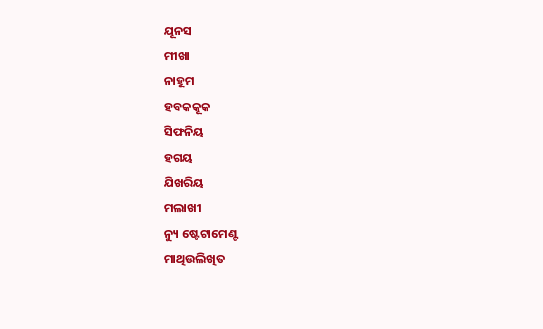ଯୂନସ
ମୀଖା
ନାହୂମ
ହବକକୂକ
ସିଫନିୟ
ହଗୟ
ଯିଖରିୟ
ମଲାଖୀ
ନ୍ୟୁ ଷ୍ଟେଟାମେଣ୍ଟ
ମାଥିଉଲିଖିତ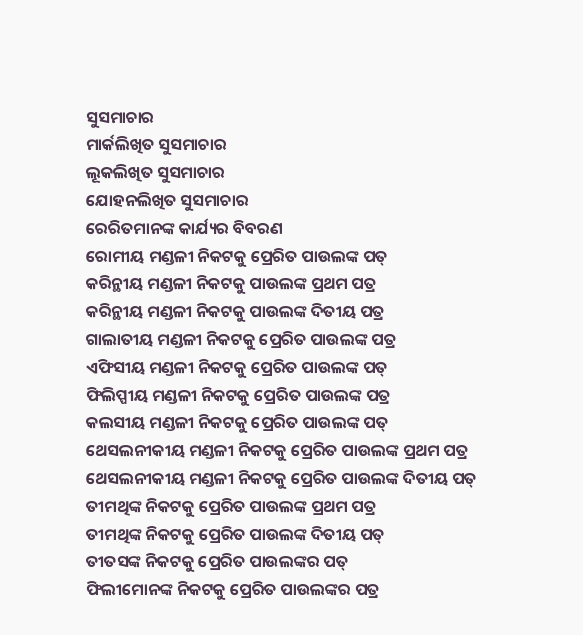ସୁସମାଚାର
ମାର୍କଲିଖିତ ସୁସମାଚାର
ଲୂକଲିଖିତ ସୁସମାଚାର
ଯୋହନଲିଖିତ ସୁସମାଚାର
ରେରିତମାନଙ୍କ କାର୍ଯ୍ୟର ବିବରଣ
ରୋମୀୟ ମଣ୍ଡଳୀ ନିକଟକୁ ପ୍ରେରିତ ପାଉଲଙ୍କ ପତ୍
କରିନ୍ଥୀୟ ମଣ୍ଡଳୀ ନିକଟକୁ ପାଉଲଙ୍କ ପ୍ରଥମ ପତ୍ର
କରିନ୍ଥୀୟ ମଣ୍ଡଳୀ ନିକଟକୁ ପାଉଲଙ୍କ ଦିତୀୟ ପତ୍ର
ଗାଲାତୀୟ ମଣ୍ଡଳୀ ନିକଟକୁ ପ୍ରେରିତ ପାଉଲଙ୍କ ପତ୍ର
ଏଫିସୀୟ ମଣ୍ଡଳୀ ନିକଟକୁ ପ୍ରେରିତ ପାଉଲଙ୍କ ପତ୍
ଫିଲିପ୍ପୀୟ ମଣ୍ଡଳୀ ନିକଟକୁ ପ୍ରେରିତ ପାଉଲଙ୍କ ପତ୍ର
କଲସୀୟ ମଣ୍ଡଳୀ ନିକଟକୁ ପ୍ରେରିତ ପାଉଲଙ୍କ ପତ୍
ଥେସଲନୀକୀୟ ମଣ୍ଡଳୀ ନିକଟକୁ ପ୍ରେରିତ ପାଉଲଙ୍କ ପ୍ରଥମ ପତ୍ର
ଥେସଲନୀକୀୟ ମଣ୍ଡଳୀ ନିକଟକୁ ପ୍ରେରିତ ପାଉଲଙ୍କ ଦିତୀୟ ପତ୍
ତୀମଥିଙ୍କ ନିକଟକୁ ପ୍ରେରିତ ପାଉଲଙ୍କ ପ୍ରଥମ ପତ୍ର
ତୀମଥିଙ୍କ ନିକଟକୁ ପ୍ରେରିତ ପାଉଲଙ୍କ ଦିତୀୟ ପତ୍
ତୀତସଙ୍କ ନିକଟକୁ ପ୍ରେରିତ ପାଉଲଙ୍କର ପତ୍
ଫିଲୀମୋନଙ୍କ ନିକଟକୁ ପ୍ରେରିତ ପାଉଲଙ୍କର ପତ୍ର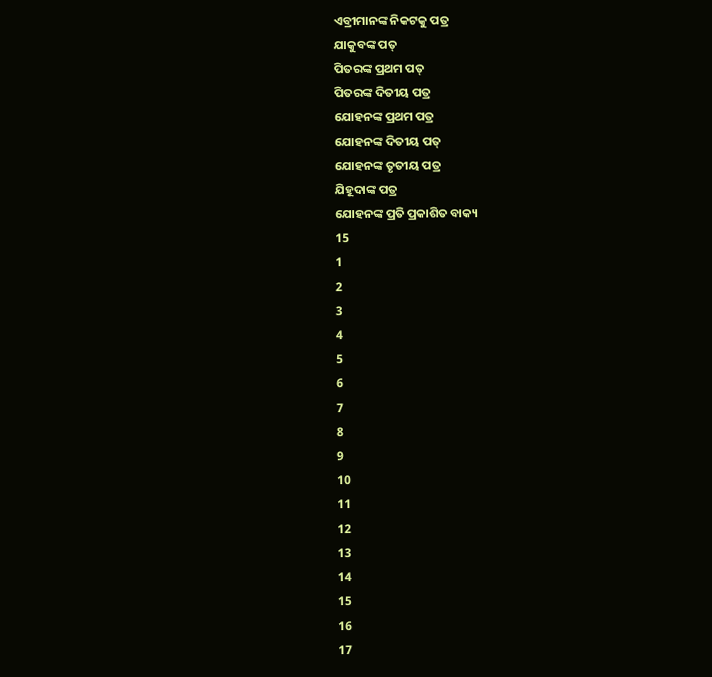ଏବ୍ରୀମାନଙ୍କ ନିକଟକୁ ପତ୍ର
ଯାକୁବଙ୍କ ପତ୍
ପିତରଙ୍କ ପ୍ରଥମ ପତ୍
ପିତରଙ୍କ ଦିତୀୟ ପତ୍ର
ଯୋହନଙ୍କ ପ୍ରଥମ ପତ୍ର
ଯୋହନଙ୍କ ଦିତୀୟ ପତ୍
ଯୋହନଙ୍କ ତୃତୀୟ ପତ୍ର
ଯିହୂଦାଙ୍କ ପତ୍ର
ଯୋହନଙ୍କ ପ୍ରତି ପ୍ରକାଶିତ ବାକ୍ୟ
15
1
2
3
4
5
6
7
8
9
10
11
12
13
14
15
16
17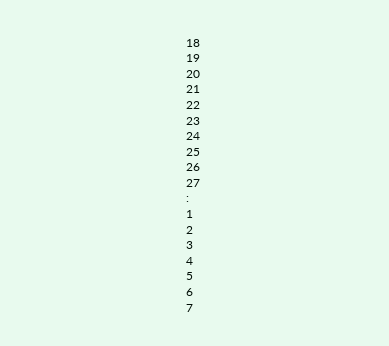18
19
20
21
22
23
24
25
26
27
:
1
2
3
4
5
6
7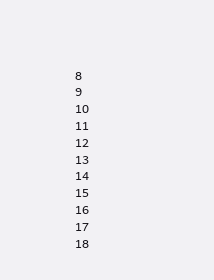8
9
10
11
12
13
14
15
16
17
18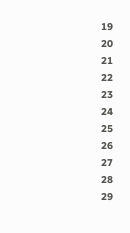19
20
21
22
23
24
25
26
27
28
29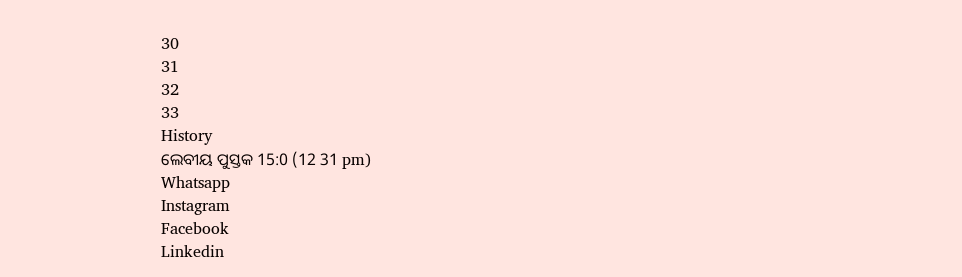30
31
32
33
History
ଲେବୀୟ ପୁସ୍ତକ 15:0 (12 31 pm)
Whatsapp
Instagram
Facebook
Linkedin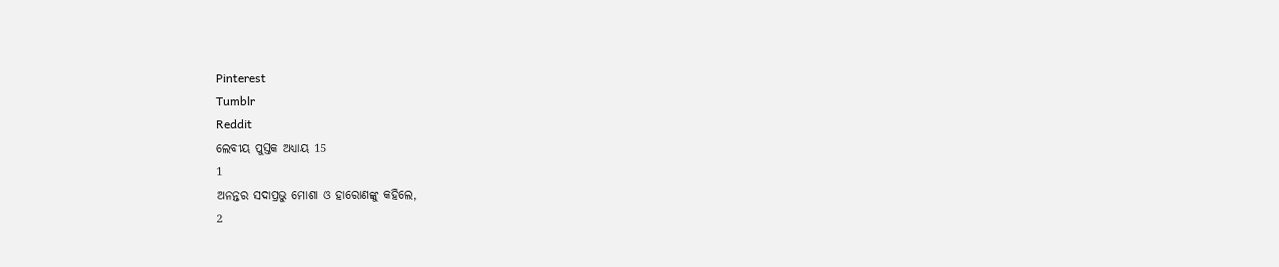Pinterest
Tumblr
Reddit
ଲେବୀୟ ପୁସ୍ତକ ଅଧ୍ୟାୟ 15
1
ଅନନ୍ତର ସଦାପ୍ରଭୁ ମୋଶା ଓ ହାରୋଣଙ୍କୁ କହିଲେ,
2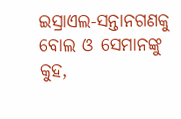ଇସ୍ରାଏଲ-ସନ୍ତାନଗଣକୁ ବୋଲ ଓ ସେମାନଙ୍କୁ କୁହ,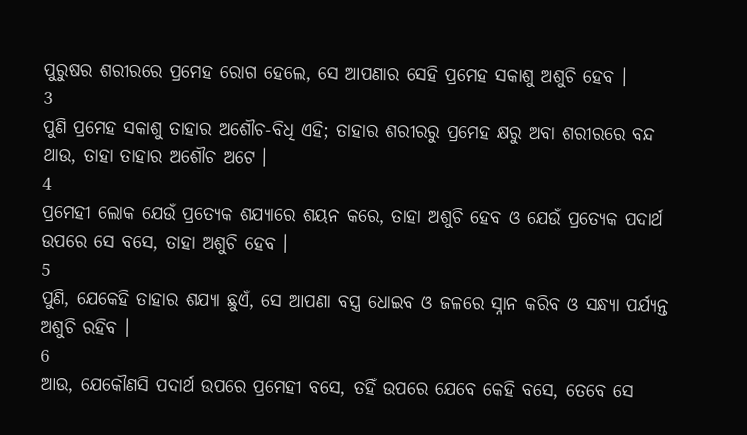ପୁରୁଷର ଶରୀରରେ ପ୍ରମେହ ରୋଗ ହେଲେ, ସେ ଆପଣାର ସେହି ପ୍ରମେହ ସକାଶୁ ଅଶୁଚି ହେବ ।
3
ପୁଣି ପ୍ରମେହ ସକାଶୁ ତାହାର ଅଶୌଚ-ବିଧି ଏହି; ତାହାର ଶରୀରରୁ ପ୍ରମେହ କ୍ଷରୁ ଅବା ଶରୀରରେ ବନ୍ଦ ଥାଉ, ତାହା ତାହାର ଅଶୌଚ ଅଟେ ।
4
ପ୍ରମେହୀ ଲୋକ ଯେଉଁ ପ୍ରତ୍ୟେକ ଶଯ୍ୟାରେ ଶୟନ କରେ, ତାହା ଅଶୁଚି ହେବ ଓ ଯେଉଁ ପ୍ରତ୍ୟେକ ପଦାର୍ଥ ଉପରେ ସେ ବସେ, ତାହା ଅଶୁଚି ହେବ ।
5
ପୁଣି, ଯେକେହି ତାହାର ଶଯ୍ୟା ଛୁଏଁ, ସେ ଆପଣା ବସ୍ତ୍ର ଧୋଇବ ଓ ଜଳରେ ସ୍ନାନ କରିବ ଓ ସନ୍ଧ୍ୟା ପର୍ଯ୍ୟନ୍ତ ଅଶୁଚି ରହିବ ।
6
ଆଉ, ଯେକୌଣସି ପଦାର୍ଥ ଉପରେ ପ୍ରମେହୀ ବସେ, ତହିଁ ଉପରେ ଯେବେ କେହି ବସେ, ତେବେ ସେ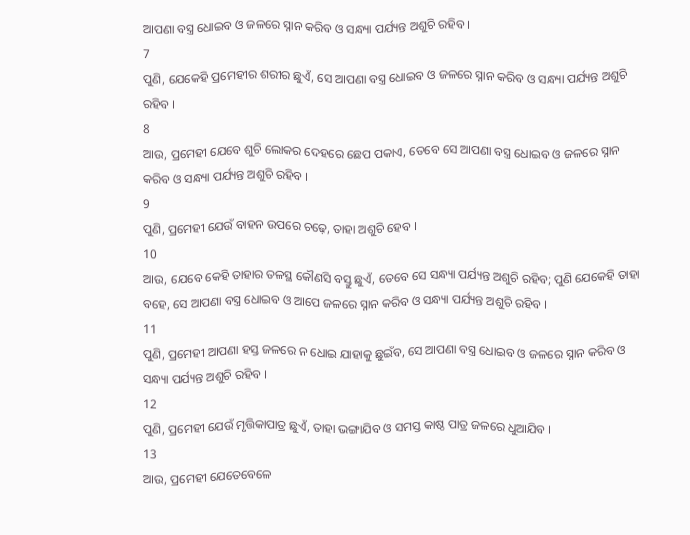ଆପଣା ବସ୍ତ୍ର ଧୋଇବ ଓ ଜଳରେ ସ୍ନାନ କରିବ ଓ ସନ୍ଧ୍ୟା ପର୍ଯ୍ୟନ୍ତ ଅଶୁଚି ରହିବ ।
7
ପୁଣି, ଯେକେହି ପ୍ରମେହୀର ଶରୀର ଛୁଏଁ, ସେ ଆପଣା ବସ୍ତ୍ର ଧୋଇବ ଓ ଜଳରେ ସ୍ନାନ କରିବ ଓ ସନ୍ଧ୍ୟା ପର୍ଯ୍ୟନ୍ତ ଅଶୁଚି ରହିବ ।
8
ଆଉ, ପ୍ରମେହୀ ଯେବେ ଶୁଚି ଲୋକର ଦେହରେ ଛେପ ପକାଏ, ତେବେ ସେ ଆପଣା ବସ୍ତ୍ର ଧୋଇବ ଓ ଜଳରେ ସ୍ନାନ କରିବ ଓ ସନ୍ଧ୍ୟା ପର୍ଯ୍ୟନ୍ତ ଅଶୁଚି ରହିବ ।
9
ପୁଣି, ପ୍ରମେହୀ ଯେଉଁ ବାହନ ଉପରେ ଚଢ଼େ, ତାହା ଅଶୁଚି ହେବ ।
10
ଆଉ, ଯେବେ କେହି ତାହାର ତଳସ୍ଥ କୌଣସି ବସ୍ତୁ ଛୁଏଁ, ତେବେ ସେ ସନ୍ଧ୍ୟା ପର୍ଯ୍ୟନ୍ତ ଅଶୁଚି ରହିବ; ପୁଣି ଯେକେହି ତାହା ବହେ, ସେ ଆପଣା ବସ୍ତ୍ର ଧୋଇବ ଓ ଆପେ ଜଳରେ ସ୍ନାନ କରିବ ଓ ସନ୍ଧ୍ୟା ପର୍ଯ୍ୟନ୍ତ ଅଶୁଚି ରହିବ ।
11
ପୁଣି, ପ୍ରମେହୀ ଆପଣା ହସ୍ତ ଜଳରେ ନ ଧୋଇ ଯାହାକୁ ଛୁଇଁବ, ସେ ଆପଣା ବସ୍ତ୍ର ଧୋଇବ ଓ ଜଳରେ ସ୍ନାନ କରିବ ଓ ସନ୍ଧ୍ୟା ପର୍ଯ୍ୟନ୍ତ ଅଶୁଚି ରହିବ ।
12
ପୁଣି, ପ୍ରମେହୀ ଯେଉଁ ମୃତ୍ତିକାପାତ୍ର ଛୁଏଁ, ତାହା ଭଙ୍ଗାଯିବ ଓ ସମସ୍ତ କାଷ୍ଠ ପାତ୍ର ଜଳରେ ଧୁଆଯିବ ।
13
ଆଉ, ପ୍ରମେହୀ ଯେତେବେଳେ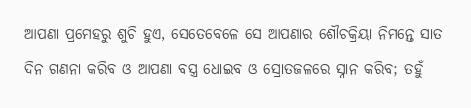ଆପଣା ପ୍ରମେହରୁ ଶୁଚି ହୁଏ, ସେତେବେଳେ ସେ ଆପଣାର ଶୌଚକ୍ରିୟା ନିମନ୍ତେ ସାତ ଦିନ ଗଣନା କରିବ ଓ ଆପଣା ବସ୍ତ୍ର ଧୋଇବ ଓ ସ୍ରୋତଜଳରେ ସ୍ନାନ କରିବ; ତହୁଁ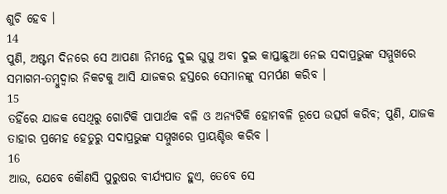ଶୁଚି ହେବ ।
14
ପୁଣି, ଅଷ୍ଟମ ଦିନରେ ସେ ଆପଣା ନିମନ୍ତେ ଦୁଇ ଘୁଘୁ ଅବା ଦୁଇ କାପ୍ତାଛୁଆ ନେଇ ସଦାପ୍ରଭୁଙ୍କ ସମ୍ମୁଖରେ ସମାଗମ-ତମ୍ଵୁଦ୍ଵାର ନିକଟକୁ ଆସି ଯାଜକର ହସ୍ତରେ ସେମାନଙ୍କୁ ସମର୍ପଣ କରିବ ।
15
ତହିଁରେ ଯାଜକ ସେଥିରୁ ଗୋଟିକି ପାପାର୍ଥକ ବଳି ଓ ଅନ୍ୟଟିକି ହୋମବଳି ରୂପେ ଉତ୍ସର୍ଗ କରିବ; ପୁଣି, ଯାଜକ ତାହାର ପ୍ରମେହ ହେତୁରୁ ସଦାପ୍ରଭୁଙ୍କ ସମ୍ମୁଖରେ ପ୍ରାୟଶ୍ଚିତ୍ତ କରିବ ।
16
ଆଉ, ଯେବେ କୌଣସି ପୁରୁଷର ବୀର୍ଯ୍ୟପାତ ହୁଏ, ତେବେ ସେ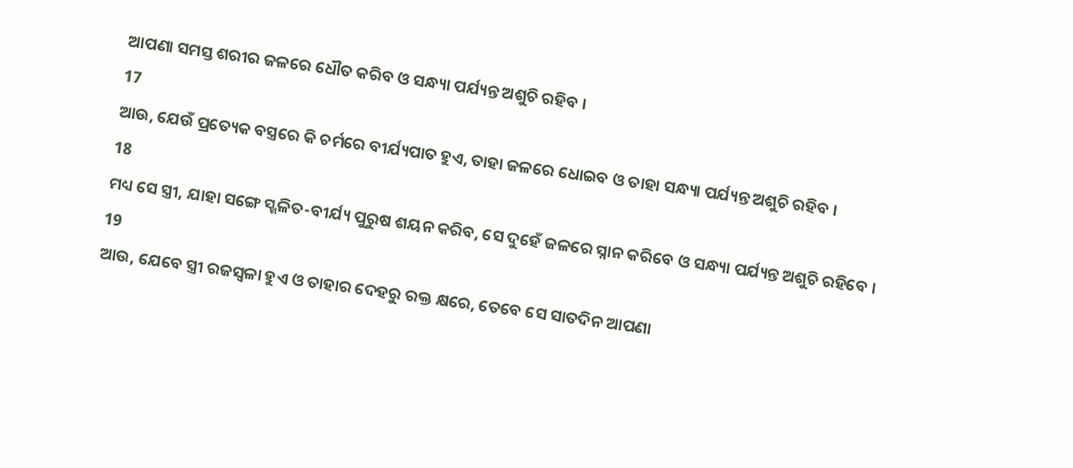ଆପଣା ସମସ୍ତ ଶରୀର ଜଳରେ ଧୌତ କରିବ ଓ ସନ୍ଧ୍ୟା ପର୍ଯ୍ୟନ୍ତ ଅଶୁଚି ରହିବ ।
17
ଆଉ, ଯେଉଁ ପ୍ରତ୍ୟେକ ବସ୍ତ୍ରରେ କି ଚର୍ମରେ ବୀର୍ଯ୍ୟପାତ ହୁଏ, ତାହା ଜଳରେ ଧୋଇବ ଓ ତାହା ସନ୍ଧ୍ୟା ପର୍ଯ୍ୟନ୍ତ ଅଶୁଚି ରହିବ ।
18
ମଧ୍ୟ ସେ ସ୍ତ୍ରୀ, ଯାହା ସଙ୍ଗେ ସ୍ଖଳିତ-ବୀର୍ଯ୍ୟ ପୁରୁଷ ଶୟନ କରିବ, ସେ ଦୁହେଁ ଜଳରେ ସ୍ନାନ କରିବେ ଓ ସନ୍ଧ୍ୟା ପର୍ଯ୍ୟନ୍ତ ଅଶୁଚି ରହିବେ ।
19
ଆଉ, ଯେବେ ସ୍ତ୍ରୀ ରଜସ୍ଵଳା ହୁଏ ଓ ତାହାର ଦେହରୁ ରକ୍ତ କ୍ଷରେ, ତେବେ ସେ ସାତଦିନ ଆପଣା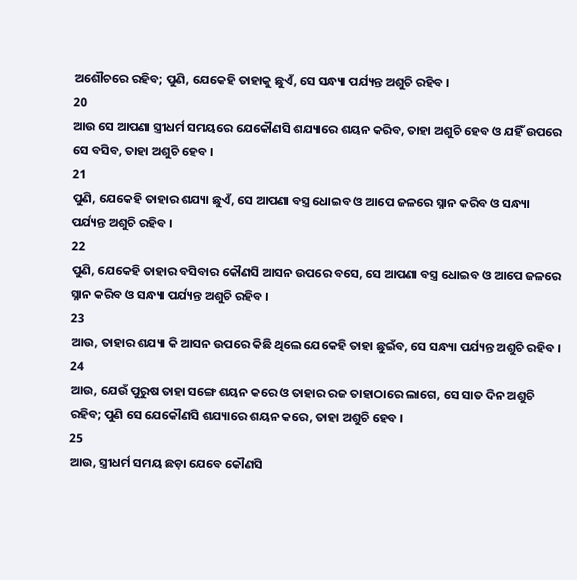ଅଶୌଚରେ ରହିବ; ପୁଣି, ଯେକେହି ତାହାକୁ ଛୁଏଁ, ସେ ସନ୍ଧ୍ୟା ପର୍ଯ୍ୟନ୍ତ ଅଶୁଚି ରହିବ ।
20
ଆଉ ସେ ଆପଣା ସ୍ତ୍ରୀଧର୍ମ ସମୟରେ ଯେକୌଣସି ଶଯ୍ୟାରେ ଶୟନ କରିବ, ତାହା ଅଶୁଚି ହେବ ଓ ଯହିଁ ଉପରେ ସେ ବସିବ, ତାହା ଅଶୁଚି ହେବ ।
21
ପୁଣି, ଯେକେହି ତାହାର ଶଯ୍ୟା ଛୁଏଁ, ସେ ଆପଣା ବସ୍ତ୍ର ଧୋଇବ ଓ ଆପେ ଜଳରେ ସ୍ନାନ କରିବ ଓ ସନ୍ଧ୍ୟା ପର୍ଯ୍ୟନ୍ତ ଅଶୁଚି ରହିବ ।
22
ପୁଣି, ଯେକେହି ତାହାର ବସିବାର କୌଣସି ଆସନ ଉପରେ ବସେ, ସେ ଆପଣା ବସ୍ତ୍ର ଧୋଇବ ଓ ଆପେ ଜଳରେ ସ୍ନାନ କରିବ ଓ ସନ୍ଧ୍ୟା ପର୍ଯ୍ୟନ୍ତ ଅଶୁଚି ରହିବ ।
23
ଆଉ, ତାହାର ଶଯ୍ୟା କି ଆସନ ଉପରେ କିଛି ଥିଲେ ଯେକେହି ତାହା ଛୁଇଁବ, ସେ ସନ୍ଧ୍ୟା ପର୍ଯ୍ୟନ୍ତ ଅଶୁଚି ରହିବ ।
24
ଆଉ, ଯେଉଁ ପୁରୁଷ ତାହା ସଙ୍ଗେ ଶୟନ କରେ ଓ ତାହାର ରଜ ତାହାଠାରେ ଲାଗେ, ସେ ସାତ ଦିନ ଅଶୁଚି ରହିବ; ପୁଣି ସେ ଯେକୌଣସି ଶଯ୍ୟାରେ ଶୟନ କରେ, ତାହା ଅଶୁଚି ହେବ ।
25
ଆଉ, ସ୍ତ୍ରୀଧର୍ମ ସମୟ ଛଡ଼ା ଯେବେ କୌଣସି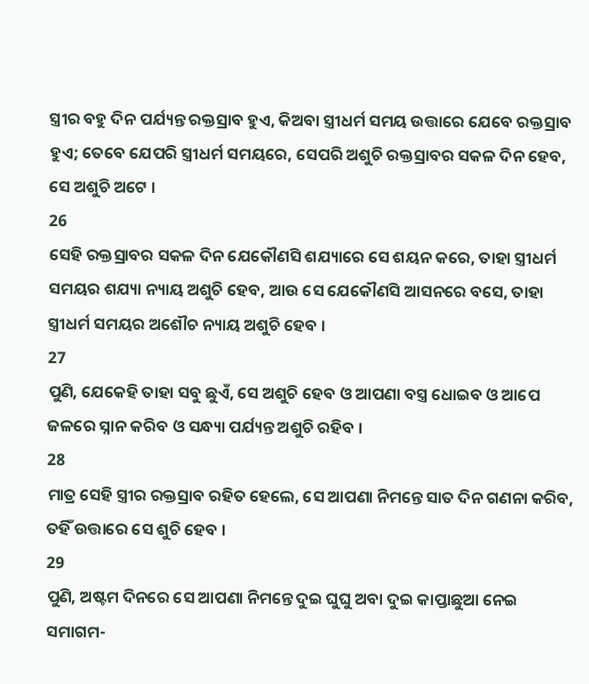ସ୍ତ୍ରୀର ବହୁ ଦିନ ପର୍ଯ୍ୟନ୍ତ ରକ୍ତସ୍ରାବ ହୁଏ, କିଅବା ସ୍ତ୍ରୀଧର୍ମ ସମୟ ଉତ୍ତାରେ ଯେବେ ରକ୍ତସ୍ରାବ ହୁଏ; ତେବେ ଯେପରି ସ୍ତ୍ରୀଧର୍ମ ସମୟରେ, ସେପରି ଅଶୁଚି ରକ୍ତସ୍ରାବର ସକଳ ଦିନ ହେବ, ସେ ଅଶୁଚି ଅଟେ ।
26
ସେହି ରକ୍ତସ୍ରାବର ସକଳ ଦିନ ଯେକୌଣସି ଶଯ୍ୟାରେ ସେ ଶୟନ କରେ, ତାହା ସ୍ତ୍ରୀଧର୍ମ ସମୟର ଶଯ୍ୟା ନ୍ୟାୟ ଅଶୁଚି ହେବ, ଆଉ ସେ ଯେକୌଣସି ଆସନରେ ବସେ, ତାହା ସ୍ତ୍ରୀଧର୍ମ ସମୟର ଅଶୌଚ ନ୍ୟାୟ ଅଶୁଚି ହେବ ।
27
ପୁଣି, ଯେକେହି ତାହା ସବୁ ଛୁଏଁ, ସେ ଅଶୁଚି ହେବ ଓ ଆପଣା ବସ୍ତ୍ର ଧୋଇବ ଓ ଆପେ ଜଳରେ ସ୍ନାନ କରିବ ଓ ସନ୍ଧ୍ୟା ପର୍ଯ୍ୟନ୍ତ ଅଶୁଚି ରହିବ ।
28
ମାତ୍ର ସେହି ସ୍ତ୍ରୀର ରକ୍ତସ୍ରାବ ରହିତ ହେଲେ, ସେ ଆପଣା ନିମନ୍ତେ ସାତ ଦିନ ଗଣନା କରିବ, ତହିଁ ଉତ୍ତାରେ ସେ ଶୁଚି ହେବ ।
29
ପୁଣି, ଅଷ୍ଟମ ଦିନରେ ସେ ଆପଣା ନିମନ୍ତେ ଦୁଇ ଘୁଘୁ ଅବା ଦୁଇ କାପ୍ତାଛୁଆ ନେଇ ସମାଗମ-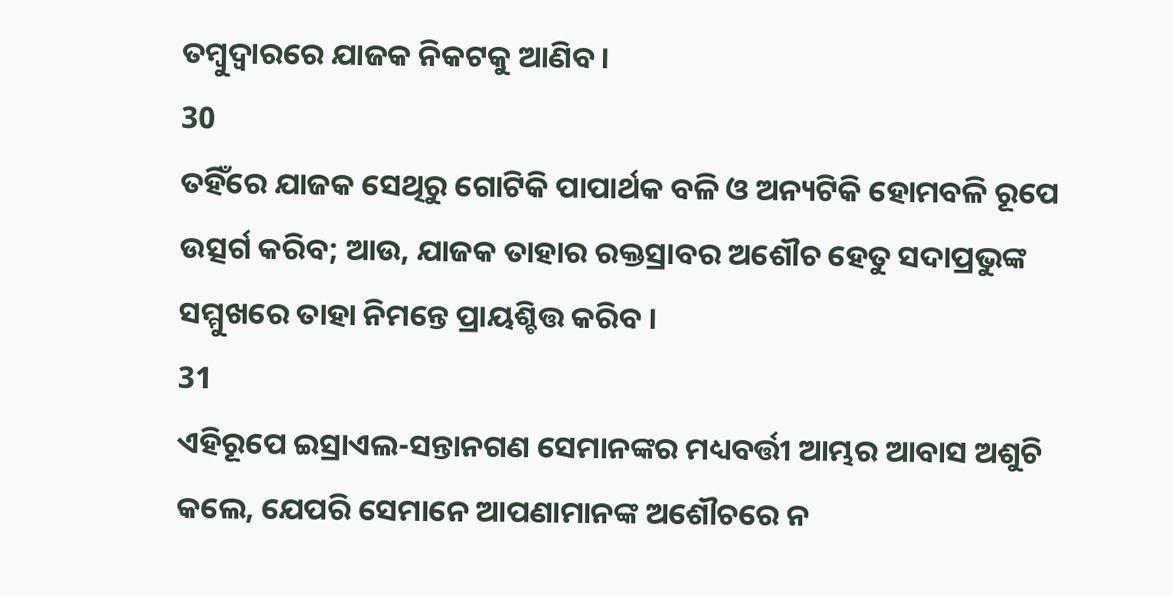ତମ୍ଵୁଦ୍ଵାରରେ ଯାଜକ ନିକଟକୁ ଆଣିବ ।
30
ତହିଁରେ ଯାଜକ ସେଥିରୁ ଗୋଟିକି ପାପାର୍ଥକ ବଳି ଓ ଅନ୍ୟଟିକି ହୋମବଳି ରୂପେ ଉତ୍ସର୍ଗ କରିବ; ଆଉ, ଯାଜକ ତାହାର ରକ୍ତସ୍ରାବର ଅଶୌଚ ହେତୁ ସଦାପ୍ରଭୁଙ୍କ ସମ୍ମୁଖରେ ତାହା ନିମନ୍ତେ ପ୍ରାୟଶ୍ଚିତ୍ତ କରିବ ।
31
ଏହିରୂପେ ଇସ୍ରାଏଲ-ସନ୍ତାନଗଣ ସେମାନଙ୍କର ମଧ୍ୟବର୍ତ୍ତୀ ଆମ୍ଭର ଆବାସ ଅଶୁଚି କଲେ, ଯେପରି ସେମାନେ ଆପଣାମାନଙ୍କ ଅଶୌଚରେ ନ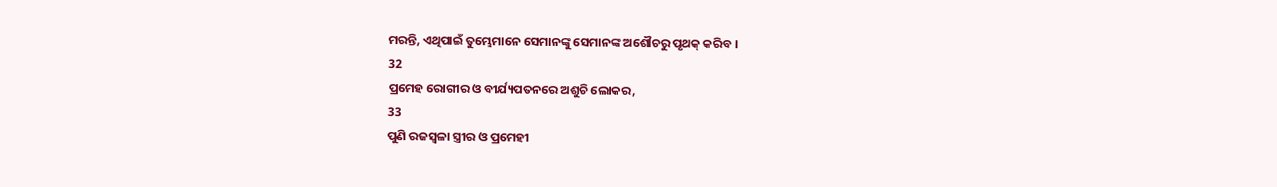ମରନ୍ତି, ଏଥିପାଇଁ ତୁମ୍ଭେମାନେ ସେମାନଙ୍କୁ ସେମାନଙ୍କ ଅଶୌଚରୁ ପୃଥକ୍ କରିବ ।
32
ପ୍ରମେହ ରୋଗୀର ଓ ବୀର୍ଯ୍ୟପତନରେ ଅଶୁଚି ଲୋକର,
33
ପୁଣି ରଜସ୍ଵଳା ସ୍ତ୍ରୀର ଓ ପ୍ରମେହୀ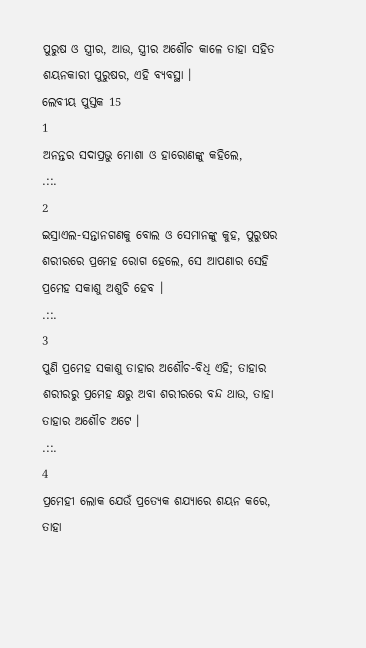ପୁରୁଷ ଓ ସ୍ତ୍ରୀର, ଆଉ, ସ୍ତ୍ରୀର ଅଶୌଚ କାଳେ ତାହା ସହିତ ଶୟନକାରୀ ପୁରୁଷର, ଏହି ବ୍ୟବସ୍ଥା ।
ଲେବୀୟ ପୁସ୍ତକ 15
1
ଅନନ୍ତର ସଦାପ୍ରଭୁ ମୋଶା ଓ ହାରୋଣଙ୍କୁ କହିଲେ,
.::.
2
ଇସ୍ରାଏଲ-ସନ୍ତାନଗଣକୁ ବୋଲ ଓ ସେମାନଙ୍କୁ କୁହ, ପୁରୁଷର ଶରୀରରେ ପ୍ରମେହ ରୋଗ ହେଲେ, ସେ ଆପଣାର ସେହି ପ୍ରମେହ ସକାଶୁ ଅଶୁଚି ହେବ ।
.::.
3
ପୁଣି ପ୍ରମେହ ସକାଶୁ ତାହାର ଅଶୌଚ-ବିଧି ଏହି; ତାହାର ଶରୀରରୁ ପ୍ରମେହ କ୍ଷରୁ ଅବା ଶରୀରରେ ବନ୍ଦ ଥାଉ, ତାହା ତାହାର ଅଶୌଚ ଅଟେ ।
.::.
4
ପ୍ରମେହୀ ଲୋକ ଯେଉଁ ପ୍ରତ୍ୟେକ ଶଯ୍ୟାରେ ଶୟନ କରେ, ତାହା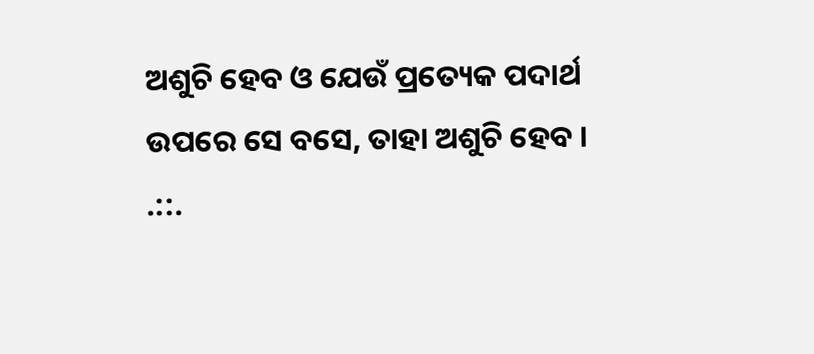ଅଶୁଚି ହେବ ଓ ଯେଉଁ ପ୍ରତ୍ୟେକ ପଦାର୍ଥ ଉପରେ ସେ ବସେ, ତାହା ଅଶୁଚି ହେବ ।
.::.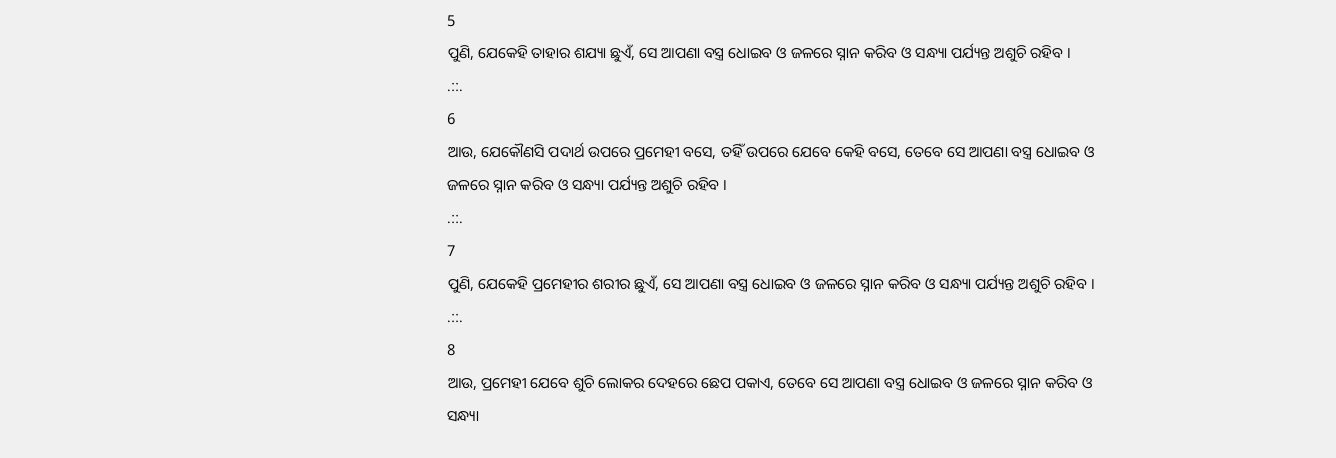5
ପୁଣି, ଯେକେହି ତାହାର ଶଯ୍ୟା ଛୁଏଁ, ସେ ଆପଣା ବସ୍ତ୍ର ଧୋଇବ ଓ ଜଳରେ ସ୍ନାନ କରିବ ଓ ସନ୍ଧ୍ୟା ପର୍ଯ୍ୟନ୍ତ ଅଶୁଚି ରହିବ ।
.::.
6
ଆଉ, ଯେକୌଣସି ପଦାର୍ଥ ଉପରେ ପ୍ରମେହୀ ବସେ, ତହିଁ ଉପରେ ଯେବେ କେହି ବସେ, ତେବେ ସେ ଆପଣା ବସ୍ତ୍ର ଧୋଇବ ଓ ଜଳରେ ସ୍ନାନ କରିବ ଓ ସନ୍ଧ୍ୟା ପର୍ଯ୍ୟନ୍ତ ଅଶୁଚି ରହିବ ।
.::.
7
ପୁଣି, ଯେକେହି ପ୍ରମେହୀର ଶରୀର ଛୁଏଁ, ସେ ଆପଣା ବସ୍ତ୍ର ଧୋଇବ ଓ ଜଳରେ ସ୍ନାନ କରିବ ଓ ସନ୍ଧ୍ୟା ପର୍ଯ୍ୟନ୍ତ ଅଶୁଚି ରହିବ ।
.::.
8
ଆଉ, ପ୍ରମେହୀ ଯେବେ ଶୁଚି ଲୋକର ଦେହରେ ଛେପ ପକାଏ, ତେବେ ସେ ଆପଣା ବସ୍ତ୍ର ଧୋଇବ ଓ ଜଳରେ ସ୍ନାନ କରିବ ଓ ସନ୍ଧ୍ୟା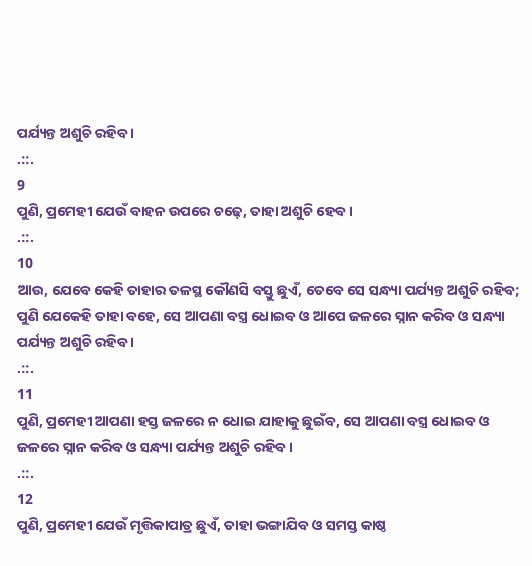ପର୍ଯ୍ୟନ୍ତ ଅଶୁଚି ରହିବ ।
.::.
9
ପୁଣି, ପ୍ରମେହୀ ଯେଉଁ ବାହନ ଉପରେ ଚଢ଼େ, ତାହା ଅଶୁଚି ହେବ ।
.::.
10
ଆଉ, ଯେବେ କେହି ତାହାର ତଳସ୍ଥ କୌଣସି ବସ୍ତୁ ଛୁଏଁ, ତେବେ ସେ ସନ୍ଧ୍ୟା ପର୍ଯ୍ୟନ୍ତ ଅଶୁଚି ରହିବ; ପୁଣି ଯେକେହି ତାହା ବହେ, ସେ ଆପଣା ବସ୍ତ୍ର ଧୋଇବ ଓ ଆପେ ଜଳରେ ସ୍ନାନ କରିବ ଓ ସନ୍ଧ୍ୟା ପର୍ଯ୍ୟନ୍ତ ଅଶୁଚି ରହିବ ।
.::.
11
ପୁଣି, ପ୍ରମେହୀ ଆପଣା ହସ୍ତ ଜଳରେ ନ ଧୋଇ ଯାହାକୁ ଛୁଇଁବ, ସେ ଆପଣା ବସ୍ତ୍ର ଧୋଇବ ଓ ଜଳରେ ସ୍ନାନ କରିବ ଓ ସନ୍ଧ୍ୟା ପର୍ଯ୍ୟନ୍ତ ଅଶୁଚି ରହିବ ।
.::.
12
ପୁଣି, ପ୍ରମେହୀ ଯେଉଁ ମୃତ୍ତିକାପାତ୍ର ଛୁଏଁ, ତାହା ଭଙ୍ଗାଯିବ ଓ ସମସ୍ତ କାଷ୍ଠ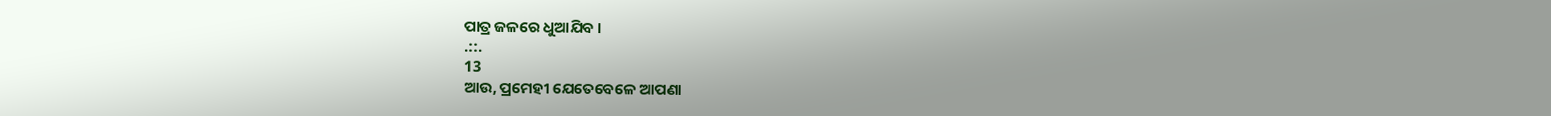ପାତ୍ର ଜଳରେ ଧୁଆଯିବ ।
.::.
13
ଆଉ, ପ୍ରମେହୀ ଯେତେବେଳେ ଆପଣା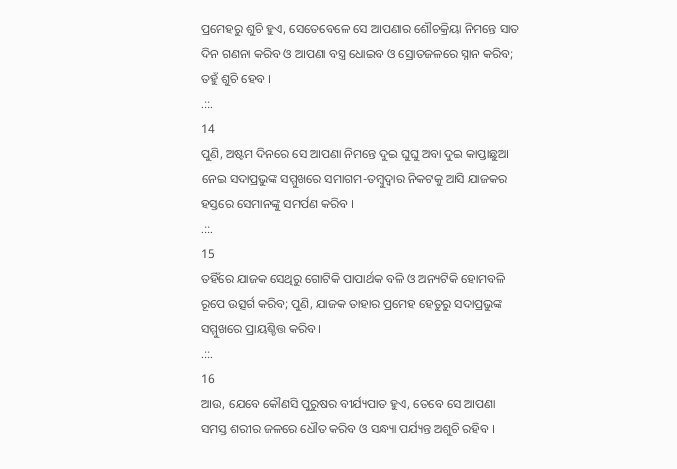ପ୍ରମେହରୁ ଶୁଚି ହୁଏ, ସେତେବେଳେ ସେ ଆପଣାର ଶୌଚକ୍ରିୟା ନିମନ୍ତେ ସାତ ଦିନ ଗଣନା କରିବ ଓ ଆପଣା ବସ୍ତ୍ର ଧୋଇବ ଓ ସ୍ରୋତଜଳରେ ସ୍ନାନ କରିବ; ତହୁଁ ଶୁଚି ହେବ ।
.::.
14
ପୁଣି, ଅଷ୍ଟମ ଦିନରେ ସେ ଆପଣା ନିମନ୍ତେ ଦୁଇ ଘୁଘୁ ଅବା ଦୁଇ କାପ୍ତାଛୁଆ ନେଇ ସଦାପ୍ରଭୁଙ୍କ ସମ୍ମୁଖରେ ସମାଗମ-ତମ୍ଵୁଦ୍ଵାର ନିକଟକୁ ଆସି ଯାଜକର ହସ୍ତରେ ସେମାନଙ୍କୁ ସମର୍ପଣ କରିବ ।
.::.
15
ତହିଁରେ ଯାଜକ ସେଥିରୁ ଗୋଟିକି ପାପାର୍ଥକ ବଳି ଓ ଅନ୍ୟଟିକି ହୋମବଳି ରୂପେ ଉତ୍ସର୍ଗ କରିବ; ପୁଣି, ଯାଜକ ତାହାର ପ୍ରମେହ ହେତୁରୁ ସଦାପ୍ରଭୁଙ୍କ ସମ୍ମୁଖରେ ପ୍ରାୟଶ୍ଚିତ୍ତ କରିବ ।
.::.
16
ଆଉ, ଯେବେ କୌଣସି ପୁରୁଷର ବୀର୍ଯ୍ୟପାତ ହୁଏ, ତେବେ ସେ ଆପଣା ସମସ୍ତ ଶରୀର ଜଳରେ ଧୌତ କରିବ ଓ ସନ୍ଧ୍ୟା ପର୍ଯ୍ୟନ୍ତ ଅଶୁଚି ରହିବ ।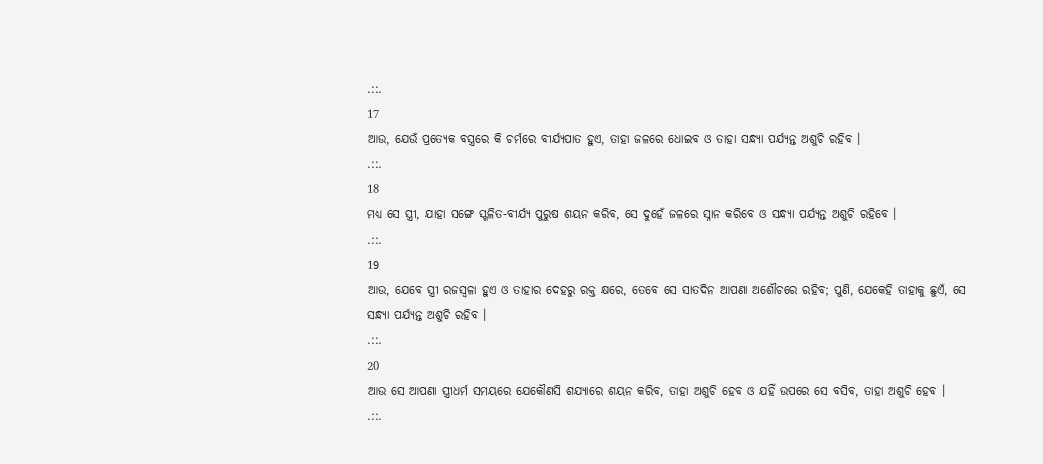.::.
17
ଆଉ, ଯେଉଁ ପ୍ରତ୍ୟେକ ବସ୍ତ୍ରରେ କି ଚର୍ମରେ ବୀର୍ଯ୍ୟପାତ ହୁଏ, ତାହା ଜଳରେ ଧୋଇବ ଓ ତାହା ସନ୍ଧ୍ୟା ପର୍ଯ୍ୟନ୍ତ ଅଶୁଚି ରହିବ ।
.::.
18
ମଧ୍ୟ ସେ ସ୍ତ୍ରୀ, ଯାହା ସଙ୍ଗେ ସ୍ଖଳିତ-ବୀର୍ଯ୍ୟ ପୁରୁଷ ଶୟନ କରିବ, ସେ ଦୁହେଁ ଜଳରେ ସ୍ନାନ କରିବେ ଓ ସନ୍ଧ୍ୟା ପର୍ଯ୍ୟନ୍ତ ଅଶୁଚି ରହିବେ ।
.::.
19
ଆଉ, ଯେବେ ସ୍ତ୍ରୀ ରଜସ୍ଵଳା ହୁଏ ଓ ତାହାର ଦେହରୁ ରକ୍ତ କ୍ଷରେ, ତେବେ ସେ ସାତଦିନ ଆପଣା ଅଶୌଚରେ ରହିବ; ପୁଣି, ଯେକେହି ତାହାକୁ ଛୁଏଁ, ସେ ସନ୍ଧ୍ୟା ପର୍ଯ୍ୟନ୍ତ ଅଶୁଚି ରହିବ ।
.::.
20
ଆଉ ସେ ଆପଣା ସ୍ତ୍ରୀଧର୍ମ ସମୟରେ ଯେକୌଣସି ଶଯ୍ୟାରେ ଶୟନ କରିବ, ତାହା ଅଶୁଚି ହେବ ଓ ଯହିଁ ଉପରେ ସେ ବସିବ, ତାହା ଅଶୁଚି ହେବ ।
.::.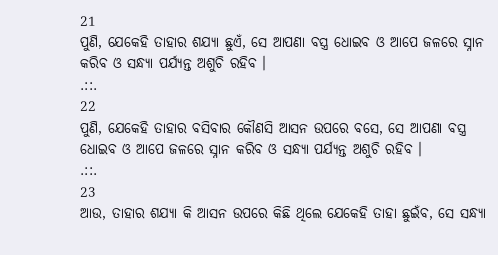21
ପୁଣି, ଯେକେହି ତାହାର ଶଯ୍ୟା ଛୁଏଁ, ସେ ଆପଣା ବସ୍ତ୍ର ଧୋଇବ ଓ ଆପେ ଜଳରେ ସ୍ନାନ କରିବ ଓ ସନ୍ଧ୍ୟା ପର୍ଯ୍ୟନ୍ତ ଅଶୁଚି ରହିବ ।
.::.
22
ପୁଣି, ଯେକେହି ତାହାର ବସିବାର କୌଣସି ଆସନ ଉପରେ ବସେ, ସେ ଆପଣା ବସ୍ତ୍ର ଧୋଇବ ଓ ଆପେ ଜଳରେ ସ୍ନାନ କରିବ ଓ ସନ୍ଧ୍ୟା ପର୍ଯ୍ୟନ୍ତ ଅଶୁଚି ରହିବ ।
.::.
23
ଆଉ, ତାହାର ଶଯ୍ୟା କି ଆସନ ଉପରେ କିଛି ଥିଲେ ଯେକେହି ତାହା ଛୁଇଁବ, ସେ ସନ୍ଧ୍ୟା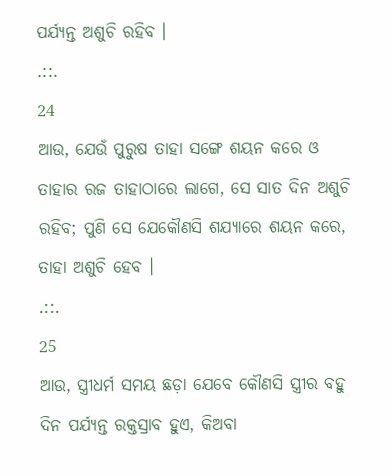ପର୍ଯ୍ୟନ୍ତ ଅଶୁଚି ରହିବ ।
.::.
24
ଆଉ, ଯେଉଁ ପୁରୁଷ ତାହା ସଙ୍ଗେ ଶୟନ କରେ ଓ ତାହାର ରଜ ତାହାଠାରେ ଲାଗେ, ସେ ସାତ ଦିନ ଅଶୁଚି ରହିବ; ପୁଣି ସେ ଯେକୌଣସି ଶଯ୍ୟାରେ ଶୟନ କରେ, ତାହା ଅଶୁଚି ହେବ ।
.::.
25
ଆଉ, ସ୍ତ୍ରୀଧର୍ମ ସମୟ ଛଡ଼ା ଯେବେ କୌଣସି ସ୍ତ୍ରୀର ବହୁ ଦିନ ପର୍ଯ୍ୟନ୍ତ ରକ୍ତସ୍ରାବ ହୁଏ, କିଅବା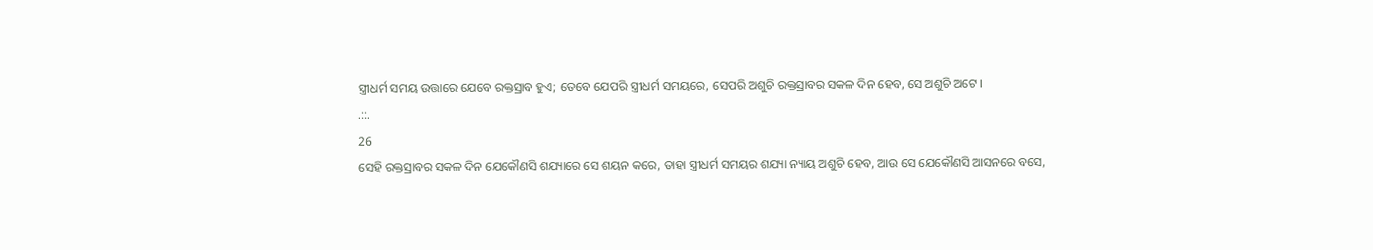ସ୍ତ୍ରୀଧର୍ମ ସମୟ ଉତ୍ତାରେ ଯେବେ ରକ୍ତସ୍ରାବ ହୁଏ; ତେବେ ଯେପରି ସ୍ତ୍ରୀଧର୍ମ ସମୟରେ, ସେପରି ଅଶୁଚି ରକ୍ତସ୍ରାବର ସକଳ ଦିନ ହେବ, ସେ ଅଶୁଚି ଅଟେ ।
.::.
26
ସେହି ରକ୍ତସ୍ରାବର ସକଳ ଦିନ ଯେକୌଣସି ଶଯ୍ୟାରେ ସେ ଶୟନ କରେ, ତାହା ସ୍ତ୍ରୀଧର୍ମ ସମୟର ଶଯ୍ୟା ନ୍ୟାୟ ଅଶୁଚି ହେବ, ଆଉ ସେ ଯେକୌଣସି ଆସନରେ ବସେ,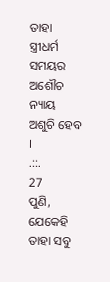ତାହା ସ୍ତ୍ରୀଧର୍ମ ସମୟର ଅଶୌଚ ନ୍ୟାୟ ଅଶୁଚି ହେବ ।
.::.
27
ପୁଣି, ଯେକେହି ତାହା ସବୁ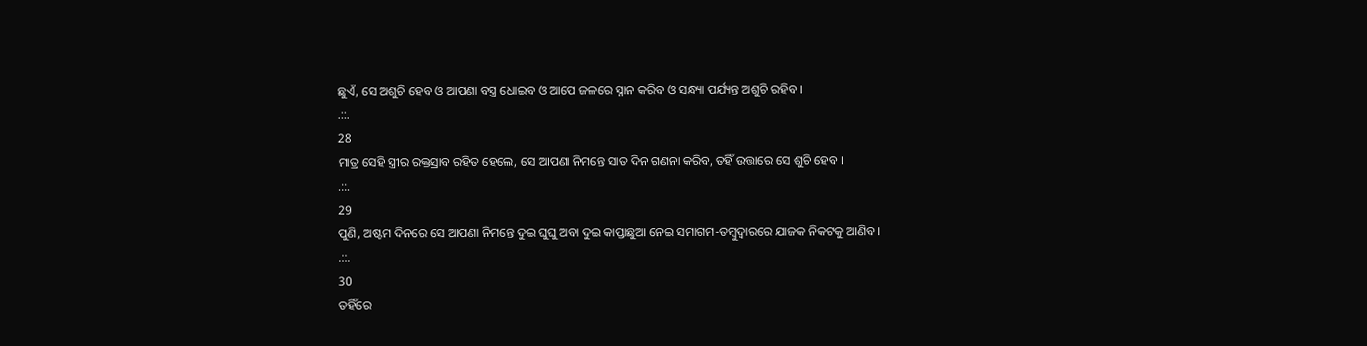ଛୁଏଁ, ସେ ଅଶୁଚି ହେବ ଓ ଆପଣା ବସ୍ତ୍ର ଧୋଇବ ଓ ଆପେ ଜଳରେ ସ୍ନାନ କରିବ ଓ ସନ୍ଧ୍ୟା ପର୍ଯ୍ୟନ୍ତ ଅଶୁଚି ରହିବ ।
.::.
28
ମାତ୍ର ସେହି ସ୍ତ୍ରୀର ରକ୍ତସ୍ରାବ ରହିତ ହେଲେ, ସେ ଆପଣା ନିମନ୍ତେ ସାତ ଦିନ ଗଣନା କରିବ, ତହିଁ ଉତ୍ତାରେ ସେ ଶୁଚି ହେବ ।
.::.
29
ପୁଣି, ଅଷ୍ଟମ ଦିନରେ ସେ ଆପଣା ନିମନ୍ତେ ଦୁଇ ଘୁଘୁ ଅବା ଦୁଇ କାପ୍ତାଛୁଆ ନେଇ ସମାଗମ-ତମ୍ଵୁଦ୍ଵାରରେ ଯାଜକ ନିକଟକୁ ଆଣିବ ।
.::.
30
ତହିଁରେ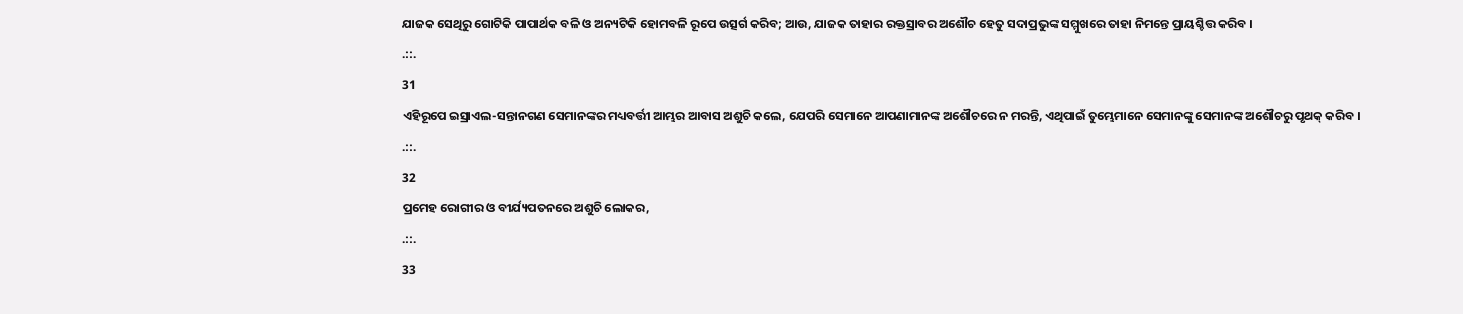ଯାଜକ ସେଥିରୁ ଗୋଟିକି ପାପାର୍ଥକ ବଳି ଓ ଅନ୍ୟଟିକି ହୋମବଳି ରୂପେ ଉତ୍ସର୍ଗ କରିବ; ଆଉ, ଯାଜକ ତାହାର ରକ୍ତସ୍ରାବର ଅଶୌଚ ହେତୁ ସଦାପ୍ରଭୁଙ୍କ ସମ୍ମୁଖରେ ତାହା ନିମନ୍ତେ ପ୍ରାୟଶ୍ଚିତ୍ତ କରିବ ।
.::.
31
ଏହିରୂପେ ଇସ୍ରାଏଲ-ସନ୍ତାନଗଣ ସେମାନଙ୍କର ମଧ୍ୟବର୍ତ୍ତୀ ଆମ୍ଭର ଆବାସ ଅଶୁଚି କଲେ, ଯେପରି ସେମାନେ ଆପଣାମାନଙ୍କ ଅଶୌଚରେ ନ ମରନ୍ତି, ଏଥିପାଇଁ ତୁମ୍ଭେମାନେ ସେମାନଙ୍କୁ ସେମାନଙ୍କ ଅଶୌଚରୁ ପୃଥକ୍ କରିବ ।
.::.
32
ପ୍ରମେହ ରୋଗୀର ଓ ବୀର୍ଯ୍ୟପତନରେ ଅଶୁଚି ଲୋକର,
.::.
33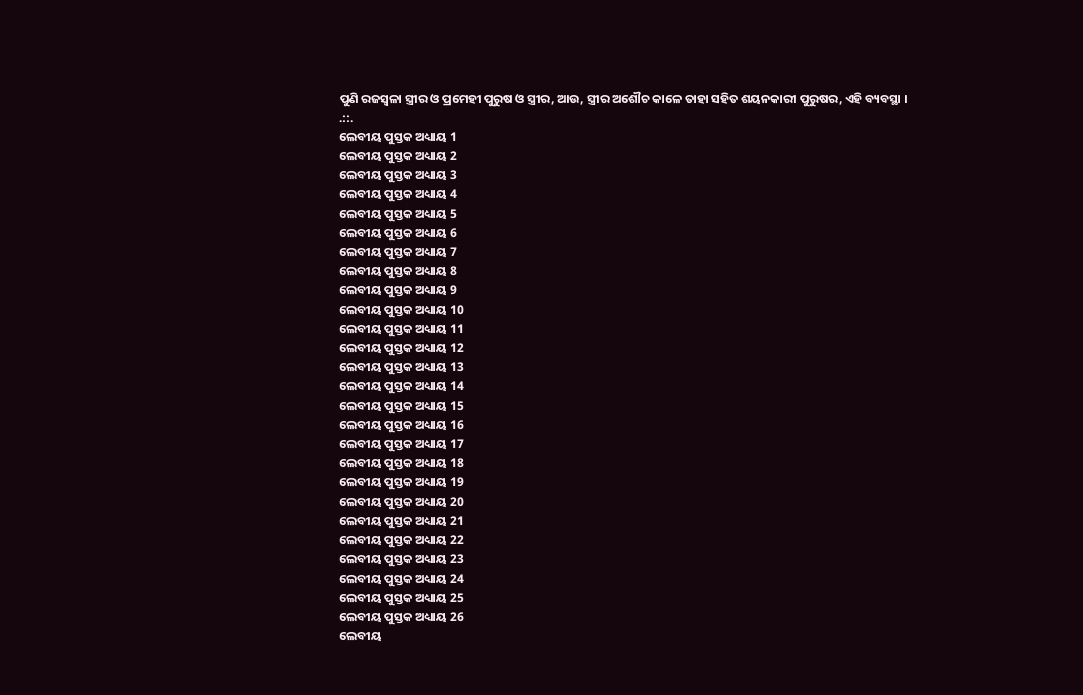ପୁଣି ରଜସ୍ଵଳା ସ୍ତ୍ରୀର ଓ ପ୍ରମେହୀ ପୁରୁଷ ଓ ସ୍ତ୍ରୀର, ଆଉ, ସ୍ତ୍ରୀର ଅଶୌଚ କାଳେ ତାହା ସହିତ ଶୟନକାରୀ ପୁରୁଷର, ଏହି ବ୍ୟବସ୍ଥା ।
.::.
ଲେବୀୟ ପୁସ୍ତକ ଅଧ୍ୟାୟ 1
ଲେବୀୟ ପୁସ୍ତକ ଅଧ୍ୟାୟ 2
ଲେବୀୟ ପୁସ୍ତକ ଅଧ୍ୟାୟ 3
ଲେବୀୟ ପୁସ୍ତକ ଅଧ୍ୟାୟ 4
ଲେବୀୟ ପୁସ୍ତକ ଅଧ୍ୟାୟ 5
ଲେବୀୟ ପୁସ୍ତକ ଅଧ୍ୟାୟ 6
ଲେବୀୟ ପୁସ୍ତକ ଅଧ୍ୟାୟ 7
ଲେବୀୟ ପୁସ୍ତକ ଅଧ୍ୟାୟ 8
ଲେବୀୟ ପୁସ୍ତକ ଅଧ୍ୟାୟ 9
ଲେବୀୟ ପୁସ୍ତକ ଅଧ୍ୟାୟ 10
ଲେବୀୟ ପୁସ୍ତକ ଅଧ୍ୟାୟ 11
ଲେବୀୟ ପୁସ୍ତକ ଅଧ୍ୟାୟ 12
ଲେବୀୟ ପୁସ୍ତକ ଅଧ୍ୟାୟ 13
ଲେବୀୟ ପୁସ୍ତକ ଅଧ୍ୟାୟ 14
ଲେବୀୟ ପୁସ୍ତକ ଅଧ୍ୟାୟ 15
ଲେବୀୟ ପୁସ୍ତକ ଅଧ୍ୟାୟ 16
ଲେବୀୟ ପୁସ୍ତକ ଅଧ୍ୟାୟ 17
ଲେବୀୟ ପୁସ୍ତକ ଅଧ୍ୟାୟ 18
ଲେବୀୟ ପୁସ୍ତକ ଅଧ୍ୟାୟ 19
ଲେବୀୟ ପୁସ୍ତକ ଅଧ୍ୟାୟ 20
ଲେବୀୟ ପୁସ୍ତକ ଅଧ୍ୟାୟ 21
ଲେବୀୟ ପୁସ୍ତକ ଅଧ୍ୟାୟ 22
ଲେବୀୟ ପୁସ୍ତକ ଅଧ୍ୟାୟ 23
ଲେବୀୟ ପୁସ୍ତକ ଅଧ୍ୟାୟ 24
ଲେବୀୟ ପୁସ୍ତକ ଅଧ୍ୟାୟ 25
ଲେବୀୟ ପୁସ୍ତକ ଅଧ୍ୟାୟ 26
ଲେବୀୟ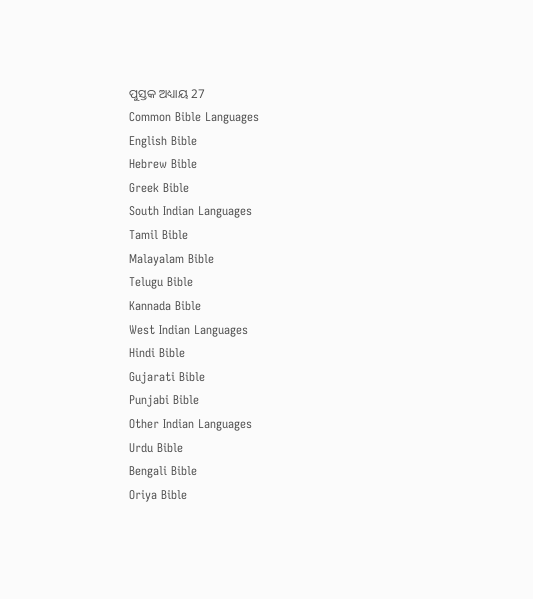ପୁସ୍ତକ ଅଧ୍ୟାୟ 27
Common Bible Languages
English Bible
Hebrew Bible
Greek Bible
South Indian Languages
Tamil Bible
Malayalam Bible
Telugu Bible
Kannada Bible
West Indian Languages
Hindi Bible
Gujarati Bible
Punjabi Bible
Other Indian Languages
Urdu Bible
Bengali Bible
Oriya Bible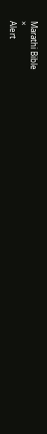Marathi Bible
×
Alert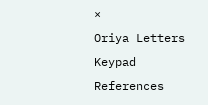×
Oriya Letters Keypad References